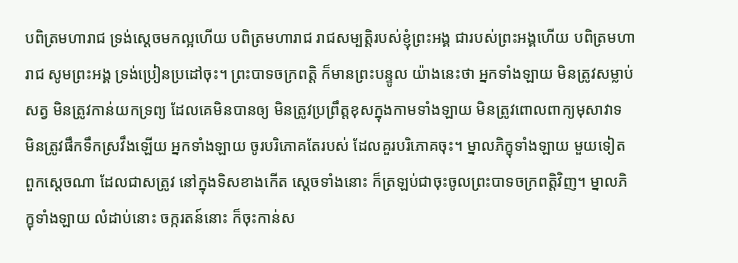បពិត្រមហារាជ ទ្រង់ស្តេចមកល្អហើយ បពិត្រមហារាជ រាជសម្បត្តិរបស់ខ្ញុំព្រះអង្គ ជារបស់ព្រះអង្គហើយ បពិត្រមហារាជ សូមព្រះអង្គ ទ្រង់ប្រៀនប្រដៅចុះ។ ព្រះបាទចក្រពត្តិ ក៏មានព្រះបន្ទូល យ៉ាងនេះថា អ្នកទាំងឡាយ មិនត្រូវសម្លាប់សត្វ មិនត្រូវកាន់យកទ្រព្យ ដែលគេមិនបានឲ្យ មិនត្រូវប្រព្រឹត្តខុសក្នុងកាមទាំងឡាយ មិនត្រូវពោលពាក្យមុសាវាទ មិនត្រូវផឹកទឹកស្រវឹងឡើយ អ្នកទាំងឡាយ ចូរបរិភោគតែរបស់ ដែលគួរបរិភោគចុះ។ ម្នាលភិក្ខុទាំងឡាយ មួយទៀត ពួកស្តេចណា ដែលជាសត្រូវ នៅក្នុងទិសខាងកើត ស្តេចទាំងនោះ ក៏ត្រឡប់ជាចុះចូលព្រះបាទចក្រពត្តិវិញ។ ម្នាលភិក្ខុទាំងឡាយ លំដាប់នោះ ចក្ករតន៍នោះ ក៏ចុះកាន់ស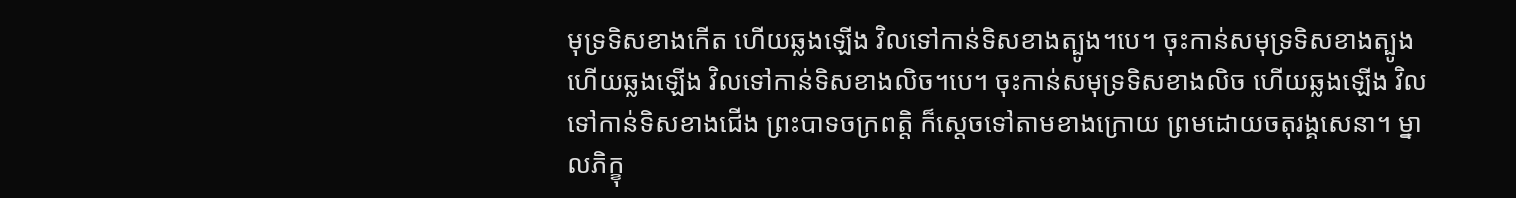មុទ្រទិសខាងកើត ហើយឆ្លងឡើង វិលទៅកាន់ទិសខាងត្បូង។បេ។ ចុះកាន់សមុទ្រទិសខាងត្បូង ហើយឆ្លងឡើង វិលទៅកាន់ទិសខាងលិច។បេ។ ចុះកាន់សមុទ្រទិសខាងលិច ហើយឆ្លងឡើង វិលទៅកាន់ទិសខាងជើង ព្រះបាទចក្រពត្តិ ក៏ស្តេចទៅតាមខាងក្រោយ ព្រមដោយចតុរង្គសេនា។ ម្នាលភិក្ខុ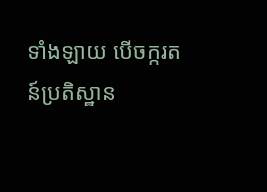ទាំងឡាយ បើចក្ករតន៍ប្រតិស្ឋាន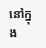នៅក្នុង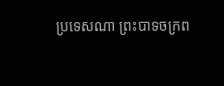ប្រទេសណា ព្រះបាទចក្រព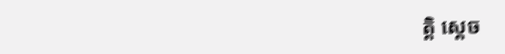ត្តិ ស្តេច